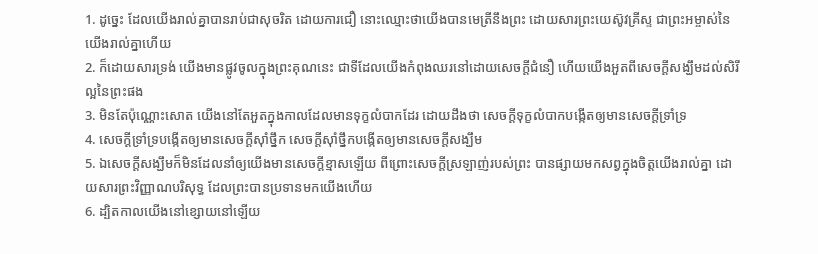1. ដូច្នេះ ដែលយើងរាល់គ្នាបានរាប់ជាសុចរិត ដោយការជឿ នោះឈ្មោះថាយើងបានមេត្រីនឹងព្រះ ដោយសារព្រះយេស៊ូវគ្រីស្ទ ជាព្រះអម្ចាស់នៃយើងរាល់គ្នាហើយ
2. ក៏ដោយសារទ្រង់ យើងមានផ្លូវចូលក្នុងព្រះគុណនេះ ជាទីដែលយើងកំពុងឈរនៅដោយសេចក្តីជំនឿ ហើយយើងអួតពីសេចក្តីសង្ឃឹមដល់សិរីល្អនៃព្រះផង
3. មិនតែប៉ុណ្ណោះសោត យើងនៅតែអួតក្នុងកាលដែលមានទុក្ខលំបាកដែរ ដោយដឹងថា សេចក្តីទុក្ខលំបាកបង្កើតឲ្យមានសេចក្តីទ្រាំទ្រ
4. សេចក្តីទ្រាំទ្របង្កើតឲ្យមានសេចក្តីស៊ាំថ្នឹក សេចក្តីស៊ាំថ្នឹកបង្កើតឲ្យមានសេចក្តីសង្ឃឹម
5. ឯសេចក្តីសង្ឃឹមក៏មិនដែលនាំឲ្យយើងមានសេចក្តីខ្មាសឡើយ ពីព្រោះសេចក្តីស្រឡាញ់របស់ព្រះ បានផ្សាយមកសព្វក្នុងចិត្តយើងរាល់គ្នា ដោយសារព្រះវិញ្ញាណបរិសុទ្ធ ដែលព្រះបានប្រទានមកយើងហើយ
6. ដ្បិតកាលយើងនៅខ្សោយនៅឡើយ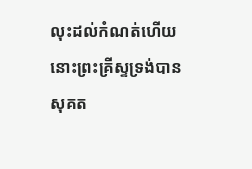លុះដល់កំណត់ហើយ នោះព្រះគ្រីស្ទទ្រង់បានសុគត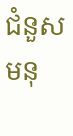ជំនួសមនុ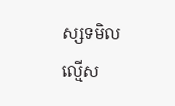ស្សទមិលល្មើស